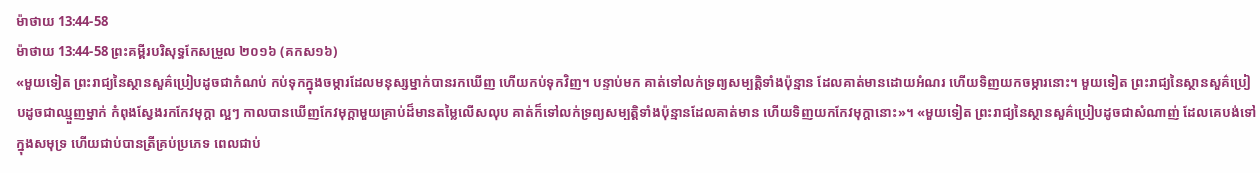ម៉ាថាយ 13:44-58
ម៉ាថាយ 13:44-58 ព្រះគម្ពីរបរិសុទ្ធកែសម្រួល ២០១៦ (គកស១៦)
«មួយទៀត ព្រះរាជ្យនៃស្ថានសួគ៌ប្រៀបដូចជាកំណប់ កប់ទុកក្នុងចម្ការដែលមនុស្សម្នាក់បានរកឃើញ ហើយកប់ទុកវិញ។ បន្ទាប់មក គាត់ទៅលក់ទ្រព្យសម្បត្តិទាំងប៉ុន្មាន ដែលគាត់មានដោយអំណរ ហើយទិញយកចម្ការនោះ។ មួយទៀត ព្រះរាជ្យនៃស្ថានសួគ៌ប្រៀបដូចជាឈ្មួញម្នាក់ កំពុងស្វែងរកកែវមុក្តា ល្អៗ កាលបានឃើញកែវមុក្ដាមួយគ្រាប់ដ៏មានតម្លៃលើសលុប គាត់ក៏ទៅលក់ទ្រព្យសម្បត្តិទាំងប៉ុន្មានដែលគាត់មាន ហើយទិញយកកែវមុក្តានោះ»។ «មួយទៀត ព្រះរាជ្យនៃស្ថានសួគ៌ប្រៀបដូចជាសំណាញ់ ដែលគេបង់ទៅក្នុងសមុទ្រ ហើយជាប់បានត្រីគ្រប់ប្រភេទ ពេលជាប់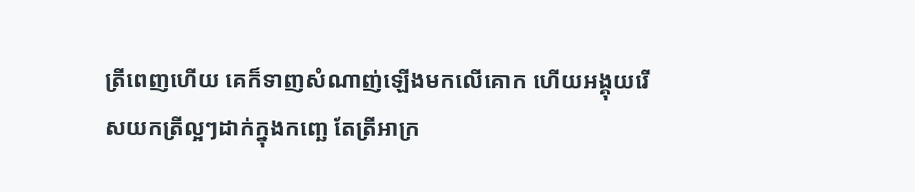ត្រីពេញហើយ គេក៏ទាញសំណាញ់ឡើងមកលើគោក ហើយអង្គុយរើសយកត្រីល្អៗដាក់ក្នុងកញ្ឆេ តែត្រីអាក្រ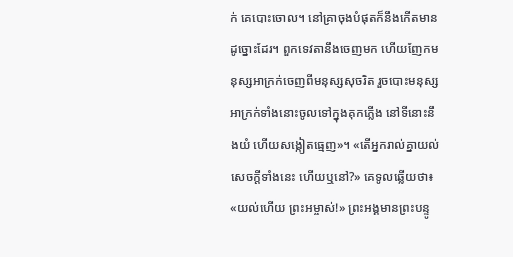ក់ គេបោះចោល។ នៅគ្រាចុងបំផុតក៏នឹងកើតមានដូច្នោះដែរ។ ពួកទេវតានឹងចេញមក ហើយញែកមនុស្សអាក្រក់ចេញពីមនុស្សសុចរិត រួចបោះមនុស្សអាក្រក់ទាំងនោះចូលទៅក្នុងគុកភ្លើង នៅទីនោះនឹងយំ ហើយសង្កៀតធ្មេញ»។ «តើអ្នករាល់គ្នាយល់សេចក្តីទាំងនេះ ហើយឬនៅ?» គេទូលឆ្លើយថា៖ «យល់ហើយ ព្រះអម្ចាស់!» ព្រះអង្គមានព្រះបន្ទូ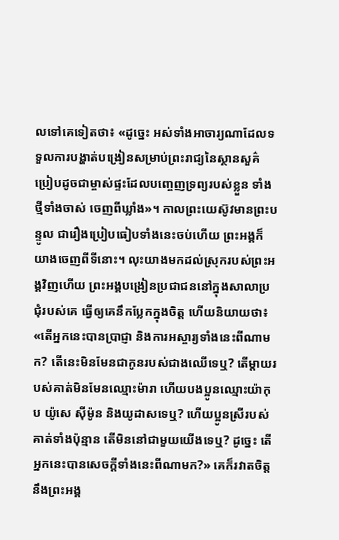លទៅគេទៀតថា៖ «ដូច្នេះ អស់ទាំងអាចារ្យណាដែលទទួលការបង្ហាត់បង្រៀនសម្រាប់ព្រះរាជ្យនៃស្ថានសួគ៌ ប្រៀបដូចជាម្ចាស់ផ្ទះដែលបញ្ចេញទ្រព្យរបស់ខ្លួន ទាំងថ្មីទាំងចាស់ ចេញពីឃ្លាំង»។ កាលព្រះយេស៊ូវមានព្រះបន្ទូល ជារឿងប្រៀបធៀបទាំងនេះចប់ហើយ ព្រះអង្គក៏យាងចេញពីទីនោះ។ លុះយាងមកដល់ស្រុករបស់ព្រះអង្គវិញហើយ ព្រះអង្គបង្រៀនប្រជាជននៅក្នុងសាលាប្រជុំរបស់គេ ធ្វើឲ្យគេនឹកប្លែកក្នុងចិត្ត ហើយនិយាយថា៖ «តើអ្នកនេះបានប្រាជ្ញា និងការអស្ចារ្យទាំងនេះពីណាមក? តើនេះមិនមែនជាកូនរបស់ជាងឈើទេឬ? តើម្តាយរបស់គាត់មិនមែនឈ្មោះម៉ារា ហើយបងប្អូនឈ្មោះយ៉ាកុប យ៉ូសេ ស៊ីម៉ូន និងយូដាសទេឬ? ហើយប្អូនស្រីរបស់គាត់ទាំងប៉ុន្មាន តើមិននៅជាមួយយើងទេឬ? ដូច្នេះ តើអ្នកនេះបានសេចក្តីទាំងនេះពីណាមក?» គេក៏រវាតចិត្តនឹងព្រះអង្គ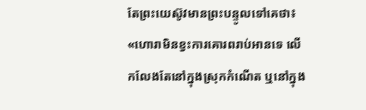តែព្រះយេស៊ូវមានព្រះបន្ទូលទៅគេថា៖ «ហោរាមិនខ្វះការគោរពរាប់អានទេ លើកលែងតែនៅក្នុងស្រុកកំណើត ឬនៅក្នុង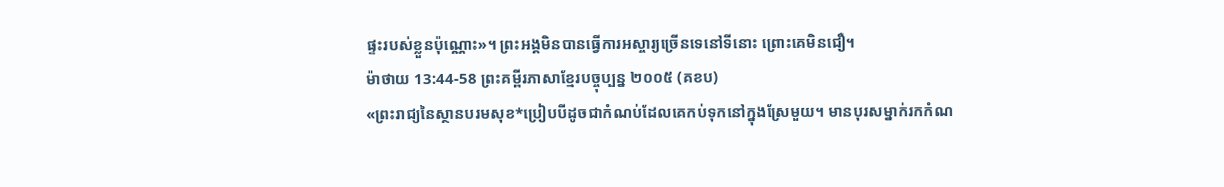ផ្ទះរបស់ខ្លួនប៉ុណ្ណោះ»។ ព្រះអង្គមិនបានធ្វើការអស្ចារ្យច្រើនទេនៅទីនោះ ព្រោះគេមិនជឿ។
ម៉ាថាយ 13:44-58 ព្រះគម្ពីរភាសាខ្មែរបច្ចុប្បន្ន ២០០៥ (គខប)
«ព្រះរាជ្យនៃស្ថានបរមសុខ*ប្រៀបបីដូចជាកំណប់ដែលគេកប់ទុកនៅក្នុងស្រែមួយ។ មានបុរសម្នាក់រកកំណ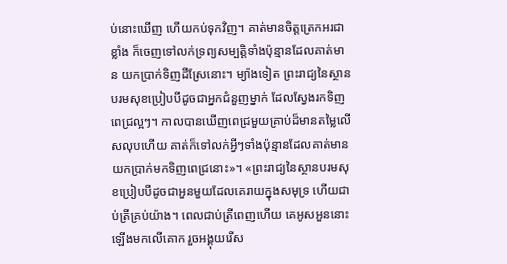ប់នោះឃើញ ហើយកប់ទុកវិញ។ គាត់មានចិត្តត្រេកអរជាខ្លាំង ក៏ចេញទៅលក់ទ្រព្យសម្បត្តិទាំងប៉ុន្មានដែលគាត់មាន យកប្រាក់ទិញដីស្រែនោះ។ ម្យ៉ាងទៀត ព្រះរាជ្យនៃស្ថានបរមសុខប្រៀបបីដូចជាអ្នកជំនួញម្នាក់ ដែលស្វែងរកទិញពេជ្រល្អៗ។ កាលបានឃើញពេជ្រមួយគ្រាប់ដ៏មានតម្លៃលើសលុបហើយ គាត់ក៏ទៅលក់អ្វីៗទាំងប៉ុន្មានដែលគាត់មាន យកប្រាក់មកទិញពេជ្រនោះ»។ «ព្រះរាជ្យនៃស្ថានបរមសុខប្រៀបបីដូចជាអួនមួយដែលគេរាយក្នុងសមុទ្រ ហើយជាប់ត្រីគ្រប់យ៉ាង។ ពេលជាប់ត្រីពេញហើយ គេអូសអួននោះឡើងមកលើគោក រួចអង្គុយរើស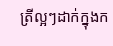ត្រីល្អៗដាក់ក្នុងក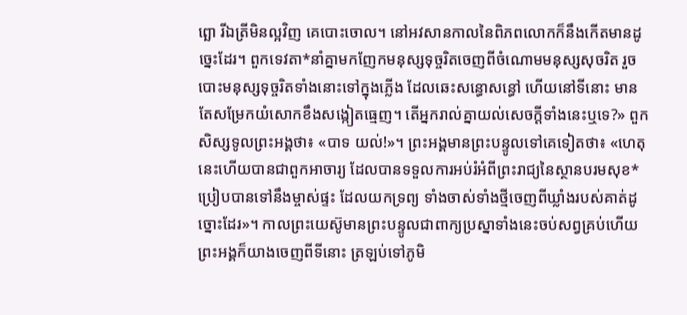ព្ឆោ រីឯត្រីមិនល្អវិញ គេបោះចោល។ នៅអវសានកាលនៃពិភពលោកក៏នឹងកើតមានដូច្នេះដែរ។ ពួកទេវតា*នាំគ្នាមកញែកមនុស្សទុច្ចរិតចេញពីចំណោមមនុស្សសុចរិត រួចបោះមនុស្សទុច្ចរិតទាំងនោះទៅក្នុងភ្លើង ដែលឆេះសន្ធោសន្ធៅ ហើយនៅទីនោះ មានតែសម្រែកយំសោកខឹងសង្កៀតធ្មេញ។ តើអ្នករាល់គ្នាយល់សេចក្ដីទាំងនេះឬទេ?» ពួកសិស្សទូលព្រះអង្គថា៖ «បាទ យល់!»។ ព្រះអង្គមានព្រះបន្ទូលទៅគេទៀតថា៖ «ហេតុនេះហើយបានជាពួកអាចារ្យ ដែលបានទទួលការអប់រំអំពីព្រះរាជ្យនៃស្ថានបរមសុខ* ប្រៀបបានទៅនឹងម្ចាស់ផ្ទះ ដែលយកទ្រព្យ ទាំងចាស់ទាំងថ្មីចេញពីឃ្លាំងរបស់គាត់ដូច្នោះដែរ»។ កាលព្រះយេស៊ូមានព្រះបន្ទូលជាពាក្យប្រស្នាទាំងនេះចប់សព្វគ្រប់ហើយ ព្រះអង្គក៏យាងចេញពីទីនោះ ត្រឡប់ទៅភូមិ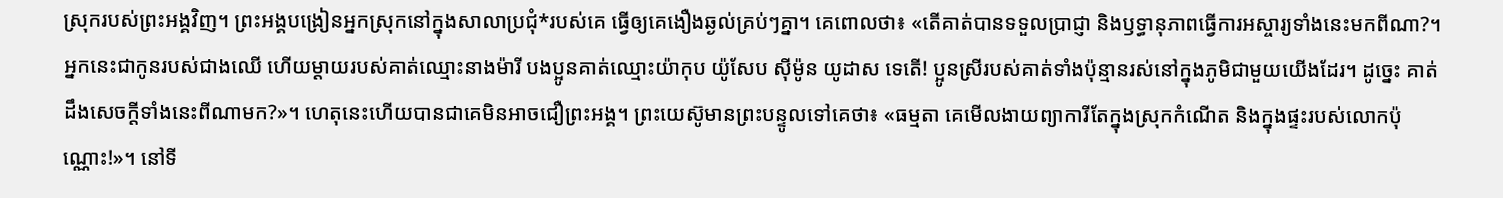ស្រុករបស់ព្រះអង្គវិញ។ ព្រះអង្គបង្រៀនអ្នកស្រុកនៅក្នុងសាលាប្រជុំ*របស់គេ ធ្វើឲ្យគេងឿងឆ្ងល់គ្រប់ៗគ្នា។ គេពោលថា៖ «តើគាត់បានទទួលប្រាជ្ញា និងឫទ្ធានុភាពធ្វើការអស្ចារ្យទាំងនេះមកពីណា?។ អ្នកនេះជាកូនរបស់ជាងឈើ ហើយម្ដាយរបស់គាត់ឈ្មោះនាងម៉ារី បងប្អូនគាត់ឈ្មោះយ៉ាកុប យ៉ូសែប ស៊ីម៉ូន យូដាស ទេតើ! ប្អូនស្រីរបស់គាត់ទាំងប៉ុន្មានរស់នៅក្នុងភូមិជាមួយយើងដែរ។ ដូច្នេះ គាត់ដឹងសេចក្ដីទាំងនេះពីណាមក?»។ ហេតុនេះហើយបានជាគេមិនអាចជឿព្រះអង្គ។ ព្រះយេស៊ូមានព្រះបន្ទូលទៅគេថា៖ «ធម្មតា គេមើលងាយព្យាការីតែក្នុងស្រុកកំណើត និងក្នុងផ្ទះរបស់លោកប៉ុណ្ណោះ!»។ នៅទី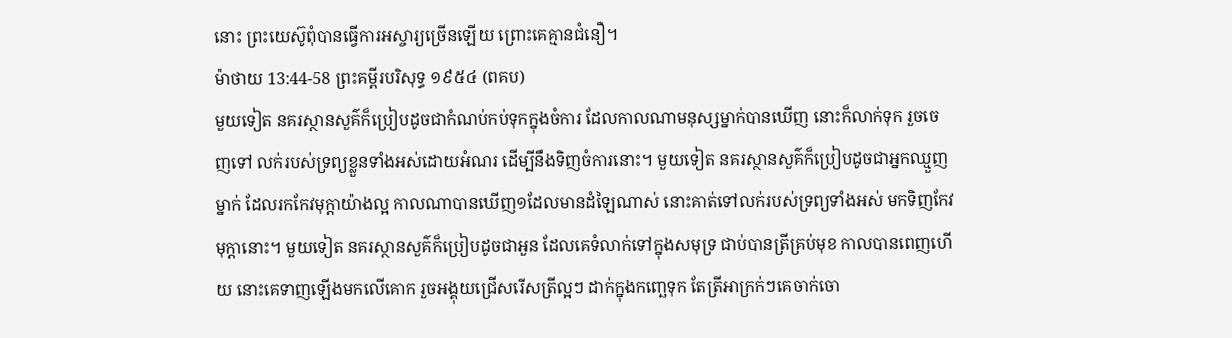នោះ ព្រះយេស៊ូពុំបានធ្វើការអស្ចារ្យច្រើនឡើយ ព្រោះគេគ្មានជំនឿ។
ម៉ាថាយ 13:44-58 ព្រះគម្ពីរបរិសុទ្ធ ១៩៥៤ (ពគប)
មួយទៀត នគរស្ថានសួគ៌ក៏ប្រៀបដូចជាកំណប់កប់ទុកក្នុងចំការ ដែលកាលណាមនុស្សម្នាក់បានឃើញ នោះក៏លាក់ទុក រួចចេញទៅ លក់របស់ទ្រព្យខ្លួនទាំងអស់ដោយអំណរ ដើម្បីនឹងទិញចំការនោះ។ មួយទៀត នគរស្ថានសួគ៌ក៏ប្រៀបដូចជាអ្នកឈ្មួញម្នាក់ ដែលរកកែវមុក្តាយ៉ាងល្អ កាលណាបានឃើញ១ដែលមានដំឡៃណាស់ នោះគាត់ទៅលក់របស់ទ្រព្យទាំងអស់ មកទិញកែវមុក្តានោះ។ មួយទៀត នគរស្ថានសួគ៌ក៏ប្រៀបដូចជាអួន ដែលគេទំលាក់ទៅក្នុងសមុទ្រ ជាប់បានត្រីគ្រប់មុខ កាលបានពេញហើយ នោះគេទាញឡើងមកលើគោក រួចអង្គុយជ្រើសរើសត្រីល្អៗ ដាក់ក្នុងកញ្ឆេទុក តែត្រីអាក្រក់ៗគេចាក់ចោ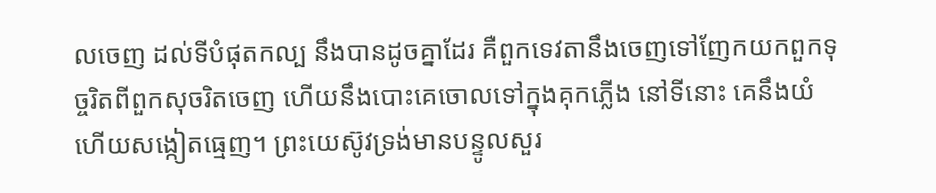លចេញ ដល់ទីបំផុតកល្ប នឹងបានដូចគ្នាដែរ គឺពួកទេវតានឹងចេញទៅញែកយកពួកទុច្ចរិតពីពួកសុចរិតចេញ ហើយនឹងបោះគេចោលទៅក្នុងគុកភ្លើង នៅទីនោះ គេនឹងយំ ហើយសង្កៀតធ្មេញ។ ព្រះយេស៊ូវទ្រង់មានបន្ទូលសួរ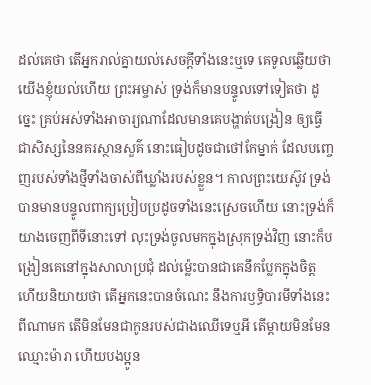ដល់គេថា តើអ្នករាល់គ្នាយល់សេចក្ដីទាំងនេះឬទេ គេទូលឆ្លើយថា យើងខ្ញុំយល់ហើយ ព្រះអម្ចាស់ ទ្រង់ក៏មានបន្ទូលទៅទៀតថា ដូច្នេះ គ្រប់អស់ទាំងអាចារ្យណាដែលមានគេបង្ហាត់បង្រៀន ឲ្យធ្វើជាសិស្សនៃនគរស្ថានសួគ៌ នោះធៀបដូចជាថៅកែម្នាក់ ដែលបញ្ចេញរបស់ទាំងថ្មីទាំងចាស់ពីឃ្លាំងរបស់ខ្លួន។ កាលព្រះយេស៊ូវ ទ្រង់បានមានបន្ទូលពាក្យប្រៀបប្រដូចទាំងនេះស្រេចហើយ នោះទ្រង់ក៏យាងចេញពីទីនោះទៅ លុះទ្រង់ចូលមកក្នុងស្រុកទ្រង់វិញ នោះក៏បង្រៀនគេនៅក្នុងសាលាប្រជុំ ដល់ម៉្លេះបានជាគេនឹកប្លែកក្នុងចិត្ត ហើយនិយាយថា តើអ្នកនេះបានចំណេះ នឹងការឫទ្ធិបារមីទាំងនេះពីណាមក តើមិនមែនជាកូនរបស់ជាងឈើទេឬអី តើម្តាយមិនមែនឈ្មោះម៉ារា ហើយបងប្អូន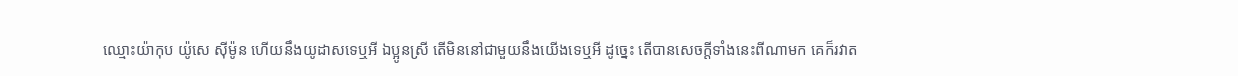ឈ្មោះយ៉ាកុប យ៉ូសេ ស៊ីម៉ូន ហើយនឹងយូដាសទេឬអី ឯប្អូនស្រី តើមិននៅជាមួយនឹងយើងទេឬអី ដូច្នេះ តើបានសេចក្ដីទាំងនេះពីណាមក គេក៏រវាត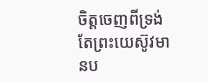ចិត្តចេញពីទ្រង់ តែព្រះយេស៊ូវមានប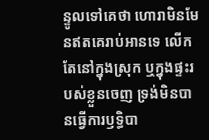ន្ទូលទៅគេថា ហោរាមិនមែនឥតគេរាប់អានទេ លើកតែនៅក្នុងស្រុក ឬក្នុងផ្ទះរបស់ខ្លួនចេញ ទ្រង់មិនបានធ្វើការឫទ្ធិបា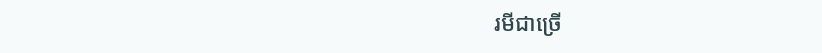រមីជាច្រើ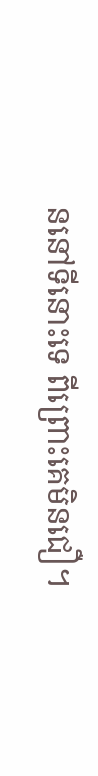ននៅទីនោះទេ ពីព្រោះគេមិនជឿ។